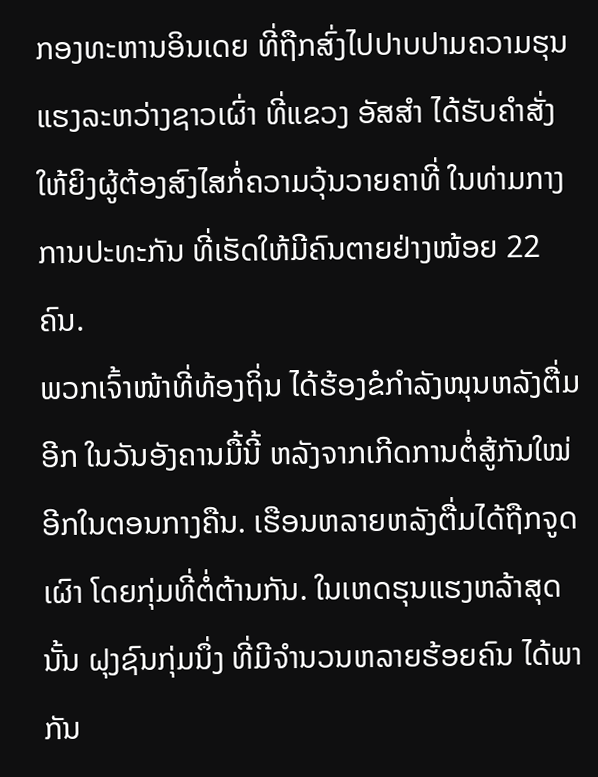ກອງທະຫານອິນເດຍ ທີ່ຖືກສົ່ງໄປປາບປາມຄວາມຮຸນແຮງລະຫວ່າງຊາວເຜົ່າ ທີ່ແຂວງ ອັສສໍາ ໄດ້ຮັບຄໍາສັ່ງໃຫ້ຍິງຜູ້ຕ້ອງສົງໄສກໍ່ຄວາມວຸ້ນວາຍຄາທີ່ ໃນທ່າມກາງການປະທະກັນ ທີ່ເຮັດໃຫ້ມີຄົນຕາຍຢ່າງໜ້ອຍ 22 ຄົນ.
ພວກເຈົ້າໜ້າທີ່ທ້ອງຖິ່ນ ໄດ້ຮ້ອງຂໍກໍາລັງໜຸນຫລັງຕື່ມອີກ ໃນວັນອັງຄານມື້ນີ້ ຫລັງຈາກເກີດການຕໍ່ສູ້ກັນໃໝ່ອີກໃນຕອນກາງຄືນ. ເຮືອນຫລາຍຫລັງຕື່ມໄດ້ຖືກຈູດເຜົາ ໂດຍກຸ່ມທີ່ຕໍ່ຕ້ານກັນ. ໃນເຫດຮຸນແຮງຫລ້າສຸດນັ້ນ ຝຸງຊົນກຸ່ມນຶ່ງ ທີ່ມີຈໍານວນຫລາຍຮ້ອຍຄົນ ໄດ້ພາກັນ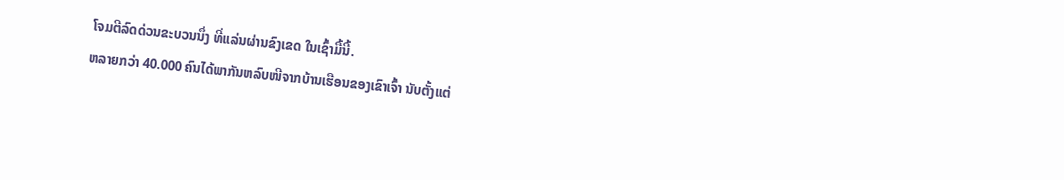ໂຈມຕີລົດດ່ວນຂະບວນນຶ່ງ ທີ່ແລ່ນຜ່ານຂົງເຂດ ໃນເຊົ້າມື້ນີ້.
ຫລາຍກວ່າ 40.000 ຄົນໄດ້ພາກັນຫລົບໜີຈາກບ້ານເຮືອນຂອງເຂົາເຈົ້າ ນັບຕັ້ງແຕ່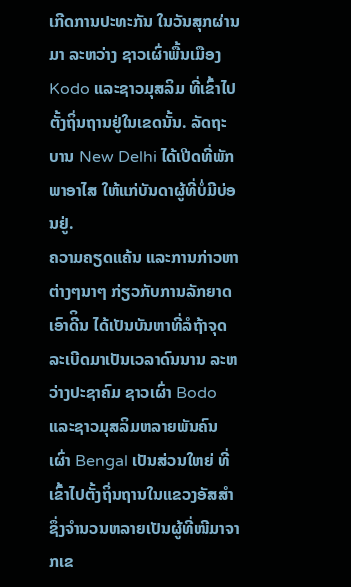ເກີດການປະທະກັນ ໃນວັນສຸກຜ່ານມາ ລະຫວ່າງ ຊາວເຜົ່າພື້ນເມືອງ Kodo ແລະຊາວມຸສລິມ ທີ່ເຂົ້າໄປຕັ້ງຖິ່ນຖານຢູ່ໃນເຂດນັ້ນ. ລັດຖະບານ New Delhi ໄດ້ເປີດທີ່ພັກພາອາໄສ ໃຫ້ແກ່ບັນດາຜູ້ທີ່ບໍ່ມີບ່ອນຢູ່.
ຄວາມຄຽດແຄ້ນ ແລະການກ່າວຫາຕ່າງໆນາໆ ກ່ຽວກັບການລັກຍາດເອົາດີິນ ໄດ້ເປັນບັນຫາທີ່ລໍຖ້າຈຸດລະເບີດມາເປັນເວລາດົນນານ ລະຫວ່າງປະຊາຄົມ ຊາວເຜົ່າ Bodo ແລະຊາວມຸສລິມຫລາຍພັນຄົນ ເຜົ່າ Bengal ເປັນສ່ວນໃຫຍ່ ທີ່ເຂົ້າໄປຕັ້ງຖິ່ນຖານໃນແຂວງອັສສໍາ ຊຶ່ງຈໍານວນຫລາຍເປັນຜູ້ທີ່ໜີມາຈາກເຂ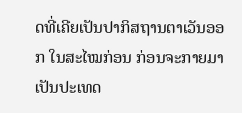ດທີ່ເຄີຍເປັນປາກິສຖານຕາເວັນອອກ ໃນສະໄໝກ່ອນ ກ່ອນຈະກາຍມາເປັນປະເທດ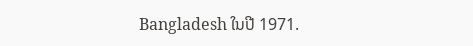Bangladesh ໃນປີ 1971.